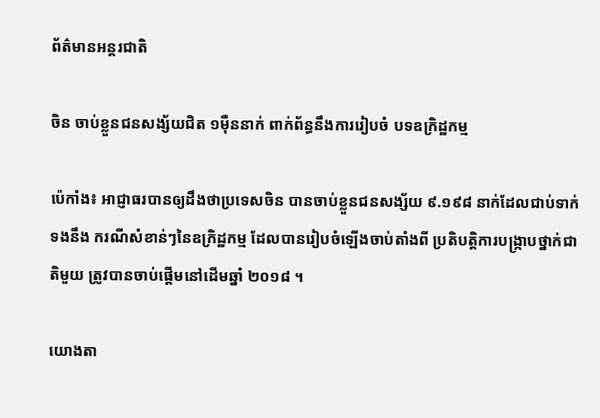ព័ត៌មានអន្តរជាតិ

ចិន ចាប់ខ្លួនជនសង្ស័យជិត ១ម៉ឺននាក់ ពាក់ព័ន្ធនឹងការរៀបចំ បទឧក្រិដ្ឋកម្ម

ប៉េកាំង៖ អាជ្ញាធរបានឲ្យដឹងថាប្រទេសចិន បានចាប់ខ្លួនជនសង្ស័យ ៩.១៩៨ នាក់ដែលជាប់ទាក់ទងនឹង ករណីសំខាន់ៗនៃឧក្រិដ្ឋកម្ម ដែលបានរៀបចំឡើងចាប់តាំងពី ប្រតិបត្តិការបង្ក្រាបថ្នាក់ជាតិមួយ ត្រូវបានចាប់ផ្តើមនៅដើមឆ្នាំ ២០១៨ ។

យោងតា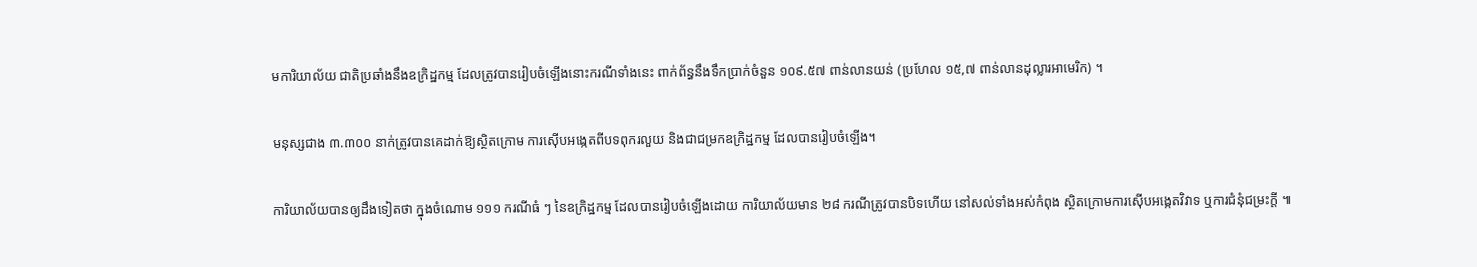មការិយាល័យ ជាតិប្រឆាំងនឹងឧក្រិដ្ឋកម្ម ដែលត្រូវបានរៀបចំឡើងនោះករណីទាំងនេះ ពាក់ព័ន្ធនឹងទឹកប្រាក់ចំនួន ១០៩.៥៧ ពាន់លានយន់ (ប្រហែល ១៥,៧ ពាន់លានដុល្លារអាមេរិក) ។

មនុស្សជាង ៣.៣០០ នាក់ត្រូវបានគេដាក់ឱ្យស្ថិតក្រោម ការស៊ើបអង្កេតពីបទពុករលួយ និងជាជម្រកឧក្រិដ្ឋកម្ម ដែលបានរៀបចំឡើង។

ការិយាល័យបានឲ្យដឹងទៀតថា ក្នុងចំណោម ១១១ ករណីធំ ៗ នៃឧក្រិដ្ឋកម្ម ដែលបានរៀបចំឡើងដោយ ការិយាល័យមាន ២៨ ករណីត្រូវបានបិទហើយ នៅសល់ទាំងអស់កំពុង ស្ថិតក្រោមការស៊ើបអង្កេតវិវាទ ឬការជំនុំជម្រះក្តី ៕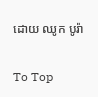ដោយ ឈូក បូរ៉ា

To Top